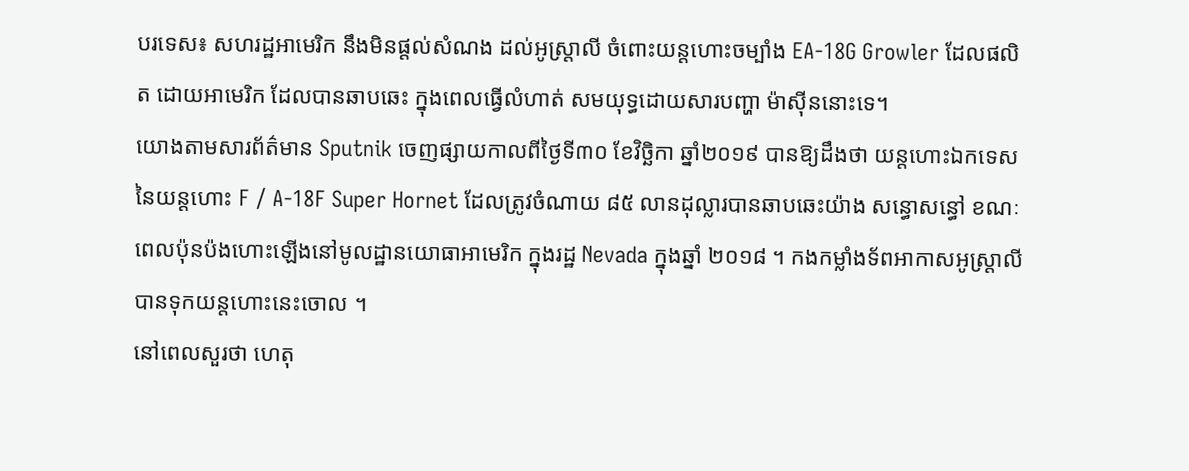បរទេស៖ សហរដ្ឋអាមេរិក នឹងមិនផ្តល់សំណង ដល់អូស្រ្តាលី ចំពោះយន្ដហោះចម្បាំង EA-18G Growler ដែលផលិត ដោយអាមេរិក ដែលបានឆាបឆេះ ក្នុងពេលធ្វើលំហាត់ សមយុទ្ធដោយសារបញ្ហា ម៉ាស៊ីននោះទេ។
យោងតាមសារព័ត៌មាន Sputnik ចេញផ្សាយកាលពីថ្ងៃទី៣០ ខែវិច្ឆិកា ឆ្នាំ២០១៩ បានឱ្យដឹងថា យន្តហោះឯកទេសនៃយន្ដហោះ F / A-18F Super Hornet ដែលត្រូវចំណាយ ៨៥ លានដុល្លារបានឆាបឆេះយ៉ាង សន្ធោសន្ធៅ ខណៈពេលប៉ុនប៉ងហោះឡើងនៅមូលដ្ឋានយោធាអាមេរិក ក្នុងរដ្ឋ Nevada ក្នុងឆ្នាំ ២០១៨ ។ កងកម្លាំងទ័ពអាកាសអូស្រ្តាលី បានទុកយន្តហោះនេះចោល ។
នៅពេលសួរថា ហេតុ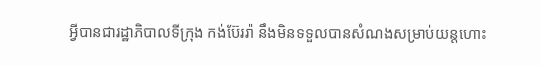អ្វីបានជារដ្ឋាភិបាលទីក្រុង កង់ប៊ែររ៉ា នឹងមិនទទួលបានសំណងសម្រាប់យន្ដហោះ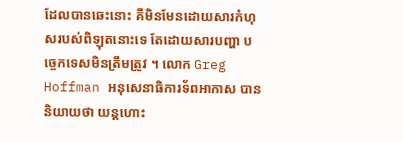ដែលបានឆេះនោះ គឺមិនមែនដោយសារកំហុសរបស់ពិឡុតនោះទេ តែដោយសារបញ្ហា បច្ចេកទេសមិនត្រឹមត្រូវ ។ លោក Greg Hoffman អនុសេនាធិការទ័ពអាកាស បាននិយាយថា យន្ដហោះ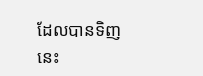ដែលបានទិញនេះ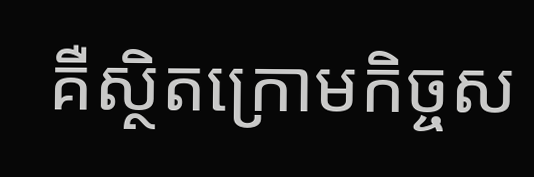គឺស្ថិតក្រោមកិច្ចស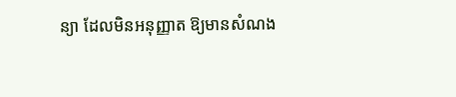ន្យា ដែលមិនអនុញ្ញាត ឱ្យមានសំណង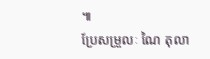៕
ប្រែសម្រួលៈ ណៃ តុលា